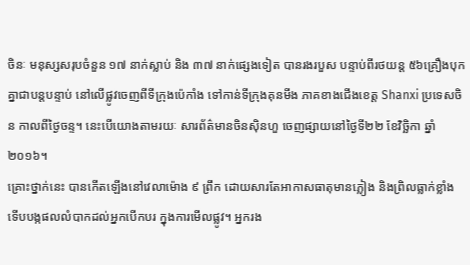ចិនៈ មនុស្សសរុបចំនួន ១៧ នាក់ស្លាប់ និង ៣៧ នាក់ផ្សេងទៀត បានរងរបួស បន្ទាប់ពីរថយន្ត ៥៦គ្រឿងបុកគ្នាជាបន្តបន្ទាប់ នៅលើផ្លូវចេញពីទីក្រុងប៉េកាំង ទៅកាន់ទីក្រុងគុនមីង ភាគខាងជើងខេត្ត Shanxi ប្រទេសចិន កាលពីថ្ងៃចន្ទ។ នេះបើយោងតាមរយៈ សារព័ត៌មានចិនស៊ិនហួ ចេញផ្សាយនៅថ្ងៃទី២២ ខែវិច្ឆិកា ឆ្នាំ២០១៦។
គ្រោះថ្នាក់នេះ បានកើតឡើងនៅវេលាម៉ោង ៩ ព្រឹក ដោយសារតែអាកាសធាតុមានភ្លៀង និងព្រិលធ្លាក់ខ្លាំង ទើបបង្កផលលំបាកដល់អ្នកបើកបរ ក្នុងការមើលផ្លូវ។ អ្នករង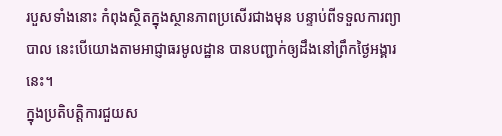របួសទាំងនោះ កំពុងស្ថិតក្នុងស្ថានភាពប្រសើរជាងមុន បន្ទាប់ពីទទួលការព្យាបាល នេះបើយោងតាមអាជ្ញាធរមូលដ្ឋាន បានបញ្ជាក់ឲ្យដឹងនៅព្រឹកថ្ងៃអង្គារនេះ។
ក្នុងប្រតិបត្ដិការជួយស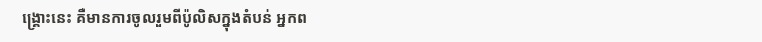ង្គ្រោះនេះ គឺមានការចូលរួមពីប៉ូលិសក្នុងតំបន់ អ្នកព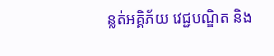ន្លត់អគ្គិភ័យ វេជ្ជបណ្ឌិត និង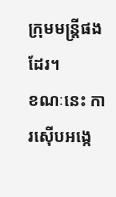ក្រុមមន្ត្រីផងដែរ។
ខណៈនេះ ការស៊ើបអង្កេ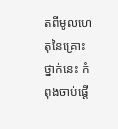តពីមូលហេតុនៃគ្រោះថ្នាក់នេះ កំពុងចាប់ផ្ដើ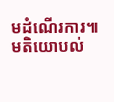មដំណើរការ៕
មតិយោបល់